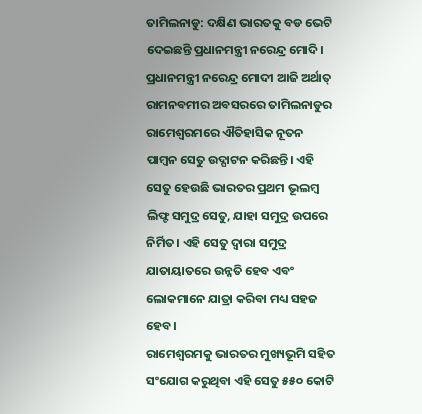ତାମିଲନାଡୁ: ଦକ୍ଷିଣ ଭାରତକୁ ବଡ ଭେଟି ଦେଇଛନ୍ତି ପ୍ରଧାନମନ୍ତ୍ରୀ ନରେନ୍ଦ୍ର ମୋଦି। ପ୍ରଧାନମନ୍ତ୍ରୀ ନରେନ୍ଦ୍ର ମୋଦୀ ଆଜି ଅର୍ଥାତ୍ ରାମନବମୀର ଅବସରରେ ତାମିଲନାଡୁର ରାମେଶ୍ୱରମରେ ଐତିହାସିକ ନୂତନ ପାମ୍ବନ ସେତୁ ଉଦ୍ଘାଟନ କରିଛନ୍ତି। ଏହି ସେତୁ ହେଉଛି ଭାରତର ପ୍ରଥମ ଭୂଲମ୍ବ ଲିଫ୍ଟ ସମୁଦ୍ର ସେତୁ, ଯାହା ସମୁଦ୍ର ଉପରେ ନିର୍ମିତ। ଏହି ସେତୁ ଦ୍ୱାରା ସମୁଦ୍ର ଯାତାୟାତରେ ଉନ୍ନତି ହେବ ଏବଂ ଲୋକମାନେ ଯାତ୍ରା କରିବା ମଧ୍ୟ ସହଜ ହେବ।
ରାମେଶ୍ୱରମକୁ ଭାରତର ମୁଖ୍ୟଭୂମି ସହିତ ସଂଯୋଗ କରୁଥିବା ଏହି ସେତୁ ୫୫୦ କୋଟି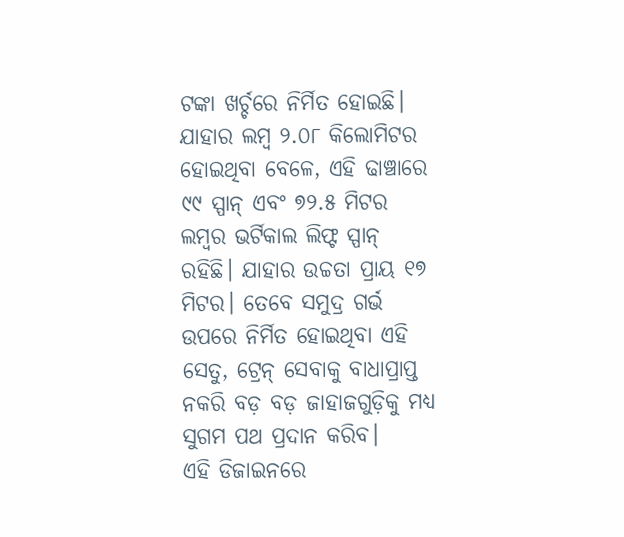ଟଙ୍କା ଖର୍ଚ୍ଚରେ ନିର୍ମିତ ହୋଇଛି। ଯାହାର ଲମ୍ବ ୨.୦୮ କିଲୋମିଟର ହୋଇଥିବା ବେଳେ, ଏହି ଢାଞ୍ଚାରେ ୯୯ ସ୍ପାନ୍ ଏବଂ ୭୨.୫ ମିଟର ଲମ୍ବର ଭର୍ଟିକାଲ ଲିଫ୍ଟ ସ୍ପାନ୍ ରହିଛି। ଯାହାର ଉଚ୍ଚତା ପ୍ରାୟ ୧୭ ମିଟର। ତେବେ ସମୁଦ୍ର ଗର୍ଭ ଉପରେ ନିର୍ମିତ ହୋଇଥିବା ଏହି ସେତୁ, ଟ୍ରେନ୍ ସେବାକୁ ବାଧାପ୍ରାପ୍ତ ନକରି ବଡ଼ ବଡ଼ ଜାହାଜଗୁଡ଼ିକୁ ମଧ୍ୟ ସୁଗମ ପଥ ପ୍ରଦାନ କରିବ।
ଏହି ଡିଜାଇନରେ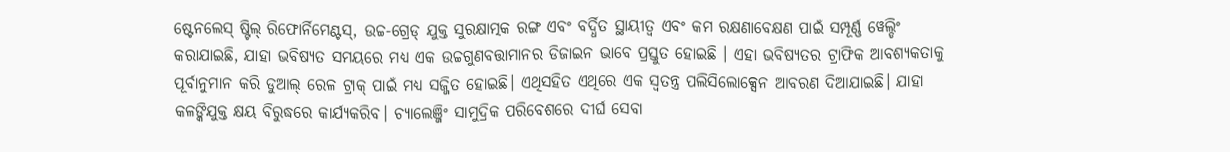ଷ୍ଟେନଲେସ୍ ଷ୍ଟିଲ୍ ରିଫୋର୍ନିମେଣ୍ଟସ୍, ଉଚ୍ଚ-ଗ୍ରେଡ୍ ଯୁକ୍ତ ସୁରକ୍ଷାତ୍ମକ ରଙ୍ଗ ଏବଂ ବର୍ଦ୍ଧିତ ସ୍ଥାୟୀତ୍ୱ ଏବଂ କମ ରକ୍ଷଣାବେକ୍ଷଣ ପାଇଁ ସମ୍ପୂର୍ଣ୍ଣ ୱେଲ୍ଡିଂ କରାଯାଇଛି, ଯାହା ଭବିଷ୍ୟତ ସମୟରେ ମଧ୍ୟ ଏକ ଉଚ୍ଚଗୁଣବତ୍ତାମାନର ଡିଜାଇନ ଭାବେ ପ୍ରସ୍ତୁତ ହୋଇଛି । ଏହା ଭବିଷ୍ୟତର ଟ୍ରାଫିକ ଆବଶ୍ୟକତାକୁ ପୂର୍ବାନୁମାନ କରି ଡୁଆଲ୍ ରେଳ ଟ୍ରାକ୍ ପାଇଁ ମଧ୍ୟ ସଜ୍ଜିତ ହୋଇଛି। ଏଥିସହିତ ଏଥିରେ ଏକ ସ୍ୱତନ୍ତ୍ର ପଲିସିଲୋକ୍ସେନ ଆବରଣ ଦିଆଯାଇଛି। ଯାହା କଳଙ୍କିଯୁକ୍ତ କ୍ଷୟ ବିରୁଦ୍ଧରେ କାର୍ଯ୍ୟକରିବ। ଚ୍ୟାଲେଞ୍ଜିଂ ସାମୁଦ୍ରିକ ପରିବେଶରେ ଦୀର୍ଘ ସେବା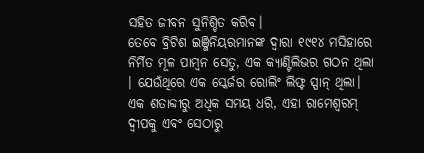ସହିତ ଜୀବନ ସୁନିଶ୍ଚିତ କରିବ।
ତେବେ ବ୍ରିଟିଶ ଇଞ୍ଜିନିୟରମାନଙ୍କ ଦ୍ୱାରା ୧୯୧୪ ମସିହାରେ ନିର୍ମିତ ମୂଳ ପାମ୍ବନ ସେତୁ, ଏକ କ୍ୟାଣ୍ଟିଲିଭର ଗଠନ ଥିଲା । ଯେଉଁଥିରେ ଏକ ସ୍କେର୍ଜର ରୋଲିଂ ଲିଫ୍ଟ ସ୍ପାନ୍ ଥିଲା। ଏକ ଶତାବ୍ଦୀରୁ ଅଧିକ ସମୟ ଧରି, ଏହା ରାମେଶ୍ୱରମ୍ ଦ୍ୱୀପକୁ ଏବଂ ସେଠାରୁ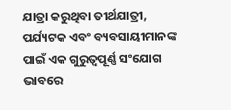ଯାତ୍ରା କରୁଥିବା ତୀର୍ଥଯାତ୍ରୀ, ପର୍ଯ୍ୟଟକ ଏବଂ ବ୍ୟବସାୟୀମାନଙ୍କ ପାଇଁ ଏକ ଗୁରୁତ୍ୱପୂର୍ଣ୍ଣ ସଂଯୋଗ ଭାବରେ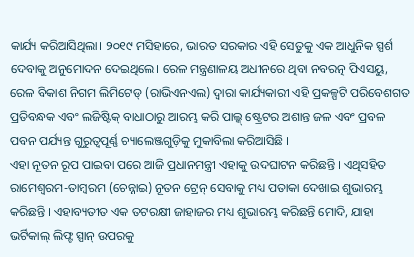କାର୍ଯ୍ୟ କରିଆସିଥିଲା। ୨୦୧୯ ମସିହାରେ, ଭାରତ ସରକାର ଏହି ସେତୁକୁ ଏକ ଆଧୁନିକ ସ୍ପର୍ଶ ଦେବାକୁ ଅନୁମୋଦନ ଦେଇଥିଲେ। ରେଳ ମନ୍ତ୍ରଣାଳୟ ଅଧୀନରେ ଥିବା ନବରତ୍ନ ପିଏସୟୁ, ରେଳ ବିକାଶ ନିଗମ ଲିମିଟେଡ୍ (ରାଭିଏନଏଲ) ଦ୍ୱାରା କାର୍ଯ୍ୟକାରୀ ଏହି ପ୍ରକଳ୍ପଟି ପରିବେଶଗତ ପ୍ରତିବନ୍ଧକ ଏବଂ ଲଜିଷ୍ଟିକ୍ ବାଧାଠାରୁ ଆରମ୍ଭ କରି ପାଲ୍କ୍ ଷ୍ଟ୍ରେଟର ଅଶାନ୍ତ ଜଳ ଏବଂ ପ୍ରବଳ ପବନ ପର୍ଯ୍ୟନ୍ତ ଗୁରୁତ୍ୱପୂର୍ଣ୍ଣ ଚ୍ୟାଲେଞ୍ଜଗୁଡ଼ିକୁ ମୁକାବିଲା କରିଆସିଛି ।
ଏହା ନୂତନ ରୂପ ପାଇବା ପରେ ଆଜି ପ୍ରଧାନମନ୍ତ୍ରୀ ଏହାକୁ ଉଦଘାଟନ କରିଛନ୍ତି । ଏଥିସହିତ ରାମେଶ୍ୱରମ-ତାମ୍ବରମ (ଚେନ୍ନାଇ) ନୂତନ ଟ୍ରେନ୍ ସେବାକୁ ମଧ୍ୟ ପତାକା ଦେଖାଇ ଶୁଭାରମ୍ଭ କରିଛନ୍ତି । ଏହାବ୍ୟତୀତ ଏକ ତଟରକ୍ଷୀ ଜାହାଜର ମଧ୍ୟ ଶୁଭାରମ୍ଭ କରିଛନ୍ତି ମୋଦି, ଯାହା ଭର୍ଟିକାଲ୍ ଲିଫ୍ଟ ସ୍ପାନ୍ ଉପରକୁ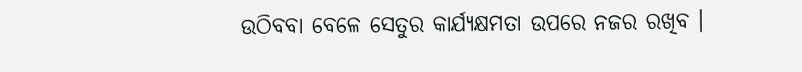ଉଠିବବା ବେଳେ ସେତୁର କାର୍ଯ୍ୟକ୍ଷମତା ଉପରେ ନଜର ରଖିବ ।